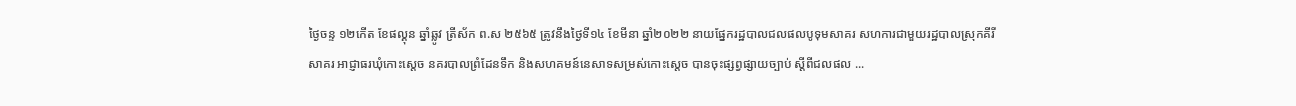ថ្ងៃចន្ទ ១២កើត ខែផល្គុន ឆ្នាំឆ្លូវ ត្រីស័ក ព.ស ២៥៦៥ ត្រូវនឹងថ្ងៃទី១៤ ខែមីនា ឆ្នាំ២០២២ នាយផ្នែករដ្ឋបាលជលផលបូទុមសាគរ សហការជាមួយរដ្ឋបាលស្រុកគីរីសាគរ អាជ្ញាធរឃុំកោះស្តេច នគរបាលព្រំដែនទឹក និងសហគមន៍នេសាទសម្រស់កោះស្តេច បានចុះផ្សព្វផ្សាយច្បាប់ ស្តីពីជលផល ...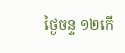ថ្ងៃចន្ទ ១២កើ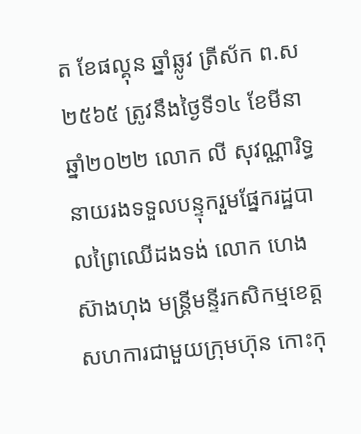ត ខែផល្គុន ឆ្នាំឆ្លូវ ត្រីស័ក ព.ស ២៥៦៥ ត្រូវនឹងថ្ងៃទី១៤ ខែមីនា ឆ្នាំ២០២២ លោក លី សុវណ្ណារិទ្ធ នាយរងទទួលបន្ទុករួមផ្នែករដ្ឋបាលព្រៃឈើដងទង់ លោក ហេង ស៊ាងហុង មន្ត្រីមន្ទីរកសិកម្មខេត្ត សហការជាមួយក្រុមហ៊ុន កោះកុ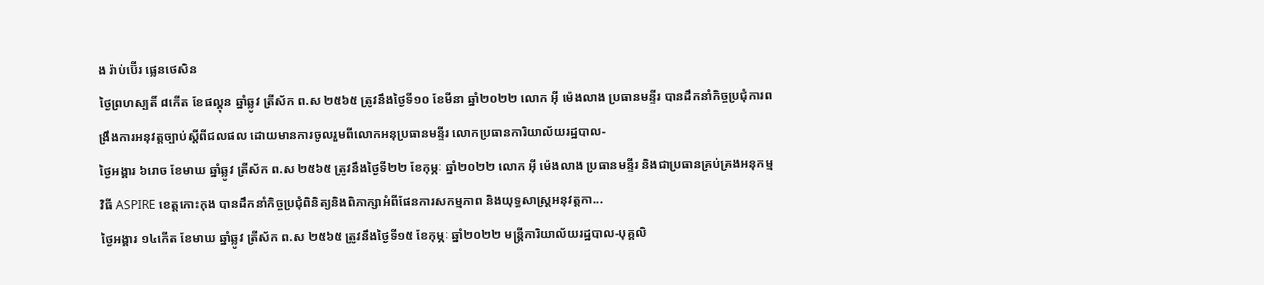ង រ៉ាប់ប៊ើរ ផ្លេនថេសិន
ថ្ងៃព្រហស្បតិ៍ ៨កើត ខែផល្គុន ឆ្នាំឆ្លូវ ត្រីស័ក ព.ស ២៥៦៥ ត្រូវនឹងថ្ងៃទី១០ ខែមីនា ឆ្នាំ២០២២ លោក អុី ម៉េងលាង ប្រធានមន្ទីរ បានដឹកនាំកិច្ចប្រជុំការពង្រឹងការអនុវត្តច្បាប់ស្តីពីជលផល ដោយមានការចូលរួមពីលោកអនុប្រធានមន្ទីរ លោកប្រធានការិយាល័យរដ្ឋបាល-
ថ្ងៃអង្គារ ៦រោច ខែមាឃ ឆ្នាំឆ្លូវ ត្រីស័ក ព.ស ២៥៦៥ ត្រូវនឹងថ្ងៃទី២២ ខែកុម្ភៈ ឆ្នាំ២០២២ លោក អុី ម៉េងលាង ប្រធានមន្ទីរ និងជាប្រធានគ្រប់គ្រងអនុកម្មវិធី ASPIRE ខេត្តកោះកុង បានដឹកនាំកិច្ចប្រជុំពិនិត្យនិងពិភាក្សាអំពីផែនការសកម្មភាព និងយុទ្ធសាស្រ្តអនុវត្តកា...
ថ្ងៃអង្គារ ១៤កើត ខែមាឃ ឆ្នាំឆ្លូវ ត្រីស័ក ព.ស ២៥៦៥ ត្រូវនឹងថ្ងៃទី១៥ ខែកុម្ភៈ ឆ្នាំ២០២២ មន្រ្តីការិយាល័យរដ្ឋបាល-បុគ្គលិ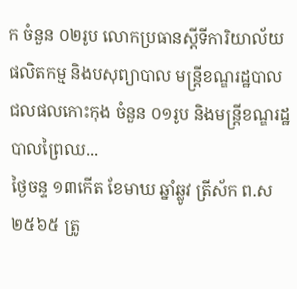ក ចំនួន ០២រូប លោកប្រធានស្តីទីការិយាល័យផលិតកម្ម និងបសុព្យាបាល មន្ត្រីខណ្ឌរដ្ឋបាលជលផលកោះកុង ចំនួន ០១រូប និងមន្ត្រីខណ្ឌរដ្ឋបាលព្រៃឈ...
ថ្ងៃចន្ទ ១៣កើត ខែមាឃ ឆ្នាំឆ្លូវ ត្រីស័ក ព.ស ២៥៦៥ ត្រូ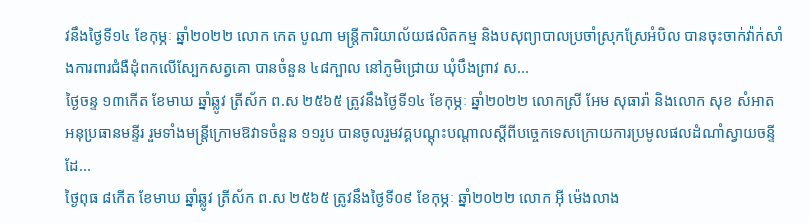វនឹងថ្ងៃទី១៤ ខែកុម្ភៈ ឆ្នាំ២០២២ លោក កេត បូណា មន្ត្រីការិយាល័យផលិតកម្ម និងបសុព្យាបាលប្រចាំស្រុកស្រែអំបិល បានចុះចាក់វ៉ាក់សាំងការពារជំងឺដុំពកលើស្បែកសត្វគោ បានចំនួន ៤៨ក្បាល នៅភូមិជ្រោយ ឃុំបឹងព្រាវ ស...
ថ្ងៃចន្ទ ១៣កើត ខែមាឃ ឆ្នាំឆ្លូវ ត្រីស័ក ព.ស ២៥៦៥ ត្រូវនឹងថ្ងៃទី១៤ ខែកុម្ភៈ ឆ្នាំ២០២២ លោកស្រី អែម សុធារ៉ា និងលោក សុខ សំអាត អនុប្រធានមន្ទីរ រួមទាំងមន្ត្រីក្រោមឱវាទចំនួន ១១រូប បានចូលរួមវគ្គបណ្តុះបណ្តាលស្តីពីបច្ចេកទេសក្រោយការប្រមូលផលដំណាំស្វាយចន្ទី ដែ...
ថ្ងៃពុធ ៨កើត ខែមាឃ ឆ្នាំឆ្លូវ ត្រីស័ក ព.ស ២៥៦៥ ត្រូវនឹងថ្ងៃទី០៩ ខែកុម្ភៈ ឆ្នាំ២០២២ លោក អុី ម៉េងលាង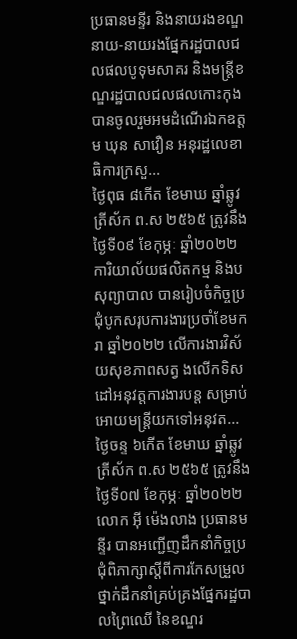ប្រធានមន្ទីរ និងនាយរងខណ្ឌ នាយ-នាយរងផ្នែករដ្ឋបាលជលផលបូទុមសាគរ និងមន្ត្រីខណ្ឌរដ្ឋបាលជលផលកោះកុង បានចូលរួមអមដំណើរឯកឧត្តម ឃុន សាវឿន អនុរដ្ឋលេខាធិការក្រសួ...
ថ្ងៃពុធ ៨កើត ខែមាឃ ឆ្នាំឆ្លូវ ត្រីស័ក ព.ស ២៥៦៥ ត្រូវនឹងថ្ងៃទី០៩ ខែកុម្ភៈ ឆ្នាំ២០២២ ការិយាល័យផលិតកម្ម និងបសុព្យាបាល បានរៀបចំកិច្ចប្រជុំបូកសរុបការងារប្រចាំខែមករា ឆ្នាំ២០២២ លើការងារវិស័យសុខភាពសត្វ ងលើកទិសដៅអនុវត្តការងារបន្ត សម្រាប់អោយមន្រ្តីយកទៅអនុវត...
ថ្ងៃចន្ទ ៦កើត ខែមាឃ ឆ្នាំឆ្លូវ ត្រីស័ក ព.ស ២៥៦៥ ត្រូវនឹងថ្ងៃទី០៧ ខែកុម្ភៈ ឆ្នាំ២០២២ លោក អុី ម៉េងលាង ប្រធានមន្ទីរ បានអញ្ជើញដឹកនាំកិច្ចប្រជុំពិភាក្សាស្តីពីការកែសម្រួលថ្នាក់ដឹកនាំគ្រប់គ្រងផ្នែករដ្ឋបាលព្រៃឈើ នៃខណ្ឌរ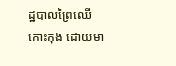ដ្ឋបាលព្រៃឈើកោះកុង ដោយមា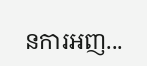នការអញ...